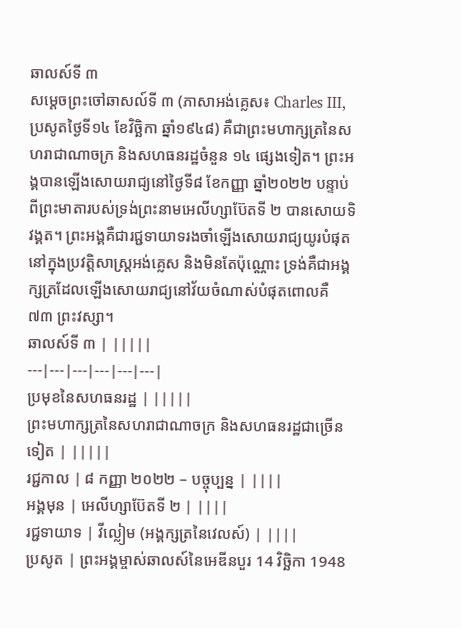ឆាលស៍ទី ៣
សម្តេចព្រះចៅឆាសល៍ទី ៣ (ភាសាអង់គ្លេស៖ Charles III, ប្រសូតថ្ងៃទី១៤ ខែវិច្ឆិកា ឆ្នាំ១៩៤៨) គឺជាព្រះមហាក្សត្រនៃសហរាជាណាចក្រ និងសហធនរដ្ឋចំនួន ១៤ ផ្សេងទៀត។ ព្រះអង្គបានឡើងសោយរាជ្យនៅថ្ងៃទី៨ ខែកញ្ញា ឆ្នាំ២០២២ បន្ទាប់ពីព្រះមាតារបស់ទ្រង់ព្រះនាមអេលីហ្សាប៊ែតទី ២ បានសោយទិវង្គត។ ព្រះអង្គគឺជារជ្ជទាយាទរងចាំឡើងសោយរាជ្យយូរបំផុតនៅក្នុងប្រវត្តិសាស្ត្រអង់គ្លេស និងមិនតែប៉ុណ្ណោះ ទ្រង់គឺជាអង្គក្សត្រដែលឡើងសោយរាជ្យនៅវ័យចំណាស់បំផុតពោលគឺ ៧៣ ព្រះវស្សា។
ឆាលស៍ទី ៣ | |||||
---|---|---|---|---|---|
ប្រមុខនៃសហធនរដ្ឋ | |||||
ព្រះមហាក្សត្រនៃសហរាជាណាចក្រ និងសហធនរដ្ឋជាច្រើនទៀត | |||||
រជ្ជកាល | ៨ កញ្ញា ២០២២ – បច្ចុប្បន្ន | ||||
អង្គមុន | អេលីហ្សាប៊ែតទី ២ | ||||
រជ្ជទាយាទ | វីល្លៀម (អង្គក្សត្រនៃវេលស៍) | ||||
ប្រសូត | ព្រះអង្គម្ចាស់ឆាលស៍នៃអេឌីនបួរ 14 វិច្ឆិកា 1948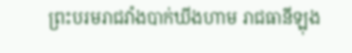ព្រះបរមរាជវាំងបាក់ឃីងហាម រាជធានីឡុង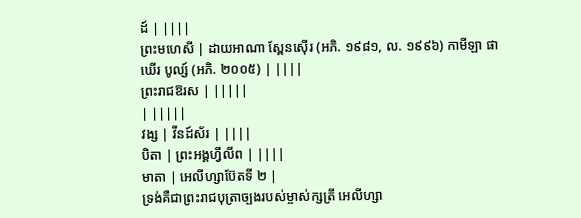ដ៍ | ||||
ព្រះមហេសី | ដាយអាណា ស្ពែនស៊ើរ (អភិ. ១៩៨១, ល. ១៩៩៦) កាមីឡា ផាឃើរ បូល្ស៍ (អភិ. ២០០៥) | ||||
ព្រះរាជឱរស | |||||
| |||||
វង្ស | វីនដ៍ស័រ | ||||
បិតា | ព្រះអង្គហ្វីលីព | ||||
មាតា | អេលីហ្សាប៊ែតទី ២ |
ទ្រង់គឺជាព្រះរាជបុត្រាច្បងរបស់ម្ចាស់ក្សត្រី អេលីហ្សា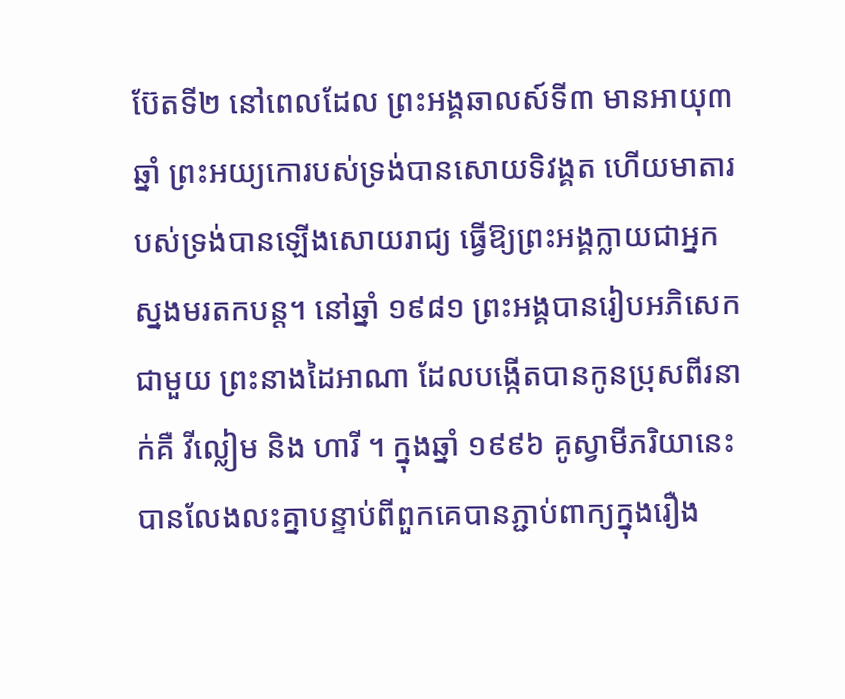ប៊ែតទី២ នៅពេលដែល ព្រះអង្គឆាលស៍ទី៣ មានអាយុ៣ឆ្នាំ ព្រះអយ្យកោរបស់ទ្រង់បានសោយទិវង្គត ហើយមាតារបស់ទ្រង់បានឡើងសោយរាជ្យ ធ្វើឱ្យព្រះអង្គក្លាយជាអ្នកស្នងមរតកបន្ត។ នៅឆ្នាំ ១៩៨១ ព្រះអង្គបានរៀបអភិសេកជាមួយ ព្រះនាងដៃអាណា ដែលបង្កើតបានកូនប្រុសពីរនាក់គឺ វីល្លៀម និង ហារី ។ ក្នុងឆ្នាំ ១៩៩៦ គូស្វាមីភរិយានេះបានលែងលះគ្នាបន្ទាប់ពីពួកគេបានភ្ជាប់ពាក្យក្នុងរឿង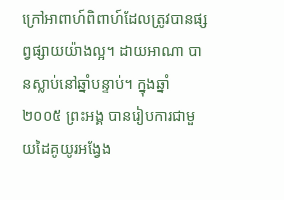ក្រៅអាពាហ៍ពិពាហ៍ដែលត្រូវបានផ្សព្វផ្សាយយ៉ាងល្អ។ ដាយអាណា បានស្លាប់នៅឆ្នាំបន្ទាប់។ ក្នុងឆ្នាំ ២០០៥ ព្រះអង្គ បានរៀបការជាមួយដៃគូយូរអង្វែង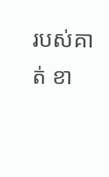របស់គាត់ ខា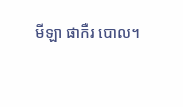មីឡា ផាកឺរ បោល។